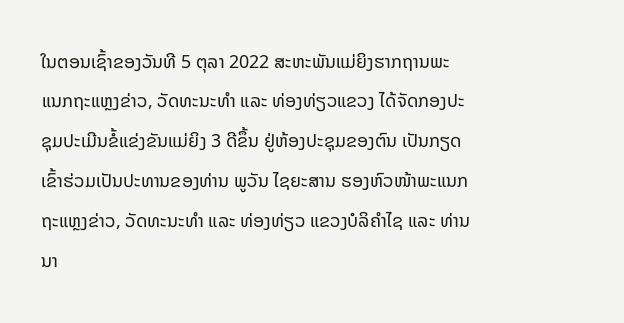ໃນຕອນເຊົ້າຂອງວັນທີ 5 ຕຸລາ 2022 ສະຫະພັນແມ່ຍິງຮາກຖານພະແນກຖະແຫຼງຂ່າວ, ວັດທະນະທຳ ແລະ ທ່ອງທ່ຽວແຂວງ ໄດ້ຈັດກອງປະຊຸມປະເມີນຂໍ້ແຂ່ງຂັນແມ່ຍິງ 3 ດີຂຶ້ນ ຢູ່ຫ້ອງປະຊຸມຂອງຕົນ ເປັນກຽດເຂົ້າຮ່ວມເປັນປະທານຂອງທ່ານ ພູວັນ ໄຊຍະສານ ຮອງຫົວໜ້າພະແນກຖະແຫຼງຂ່າວ, ວັດທະນະທຳ ແລະ ທ່ອງທ່ຽວ ແຂວງບໍລິຄຳໄຊ ແລະ ທ່ານນາ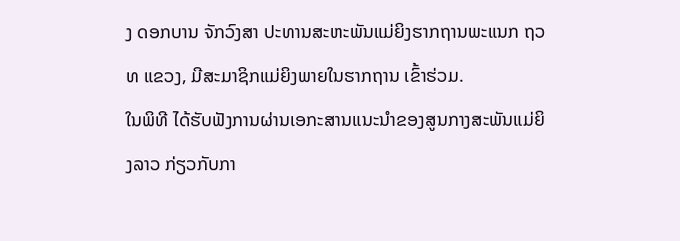ງ ດອກບານ ຈັກວົງສາ ປະທານສະຫະພັນແມ່ຍິງຮາກຖານພະແນກ ຖວທ ແຂວງ, ມີສະມາຊິກແມ່ຍິງພາຍໃນຮາກຖານ ເຂົ້າຮ່ວມ.
ໃນພິທີ ໄດ້ຮັບຟັງການຜ່ານເອກະສານແນະນຳຂອງສູນກາງສະພັນແມ່ຍິງລາວ ກ່ຽວກັບກາ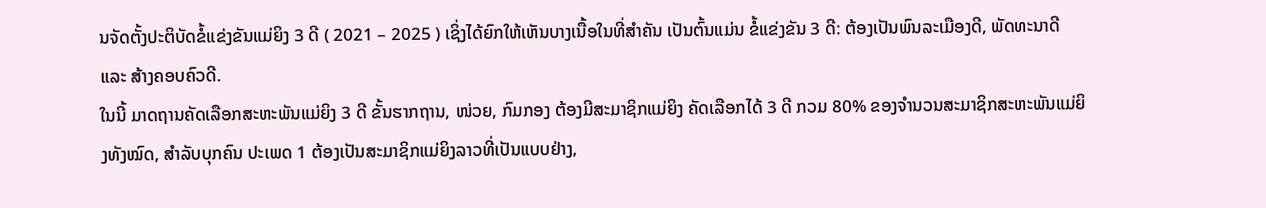ນຈັດຕັ້ງປະຕິບັດຂໍ້ແຂ່ງຂັນແມ່ຍິງ 3 ດີ ( 2021 – 2025 ) ເຊິ່ງໄດ້ຍົກໃຫ້ເຫັນບາງເນື້ອໃນທີ່ສຳຄັນ ເປັນຕົ້ນແມ່ນ ຂໍ້ແຂ່ງຂັນ 3 ດີ: ຕ້ອງເປັນພົນລະເມືອງດີ, ພັດທະນາດີ ແລະ ສ້າງຄອບຄົວດີ.
ໃນນີ້ ມາດຖານຄັດເລືອກສະຫະພັນແມ່ຍິງ 3 ດີ ຂັ້ນຮາກຖານ, ໜ່ວຍ, ກົມກອງ ຕ້ອງມີສະມາຊິກແມ່ຍິງ ຄັດເລືອກໄດ້ 3 ດີ ກວມ 80% ຂອງຈຳນວນສະມາຊິກສະຫະພັນແມ່ຍິງທັງໝົດ, ສຳລັບບຸກຄົນ ປະເພດ 1 ຕ້ອງເປັນສະມາຊິກແມ່ຍິງລາວທີ່ເປັນແບບຢ່າງ,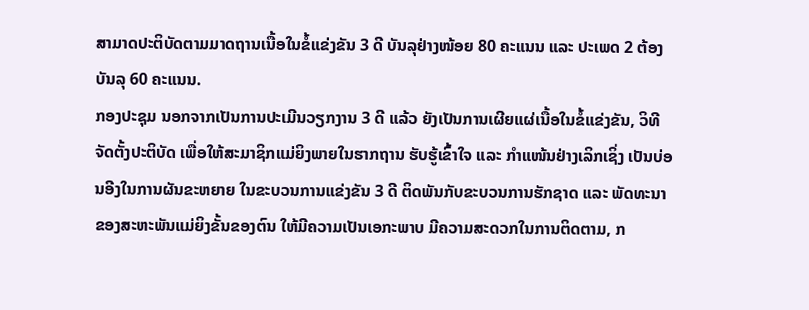ສາມາດປະຕິບັດຕາມມາດຖານເນື້ອໃນຂໍ້ແຂ່ງຂັນ 3 ດີ ບັນລຸຢ່າງໜ້ອຍ 80 ຄະແນນ ແລະ ປະເພດ 2 ຕ້ອງບັນລຸ 60 ຄະແນນ.
ກອງປະຊຸມ ນອກຈາກເປັນການປະເມີນວຽກງານ 3 ດີ ແລ້ວ ຍັງເປັນການເຜີຍແຜ່ເນື້ອໃນຂໍ້ແຂ່ງຂັນ, ວິທີຈັດຕັ້ງປະຕິບັດ ເພື່ອໃຫ້ສະມາຊິກແມ່ຍິງພາຍໃນຮາກຖານ ຮັບຮູ້ເຂົ້າໃຈ ແລະ ກຳແໜ້ນຢ່າງເລິກເຊິ່ງ ເປັນບ່ອນອີງໃນການຜັນຂະຫຍາຍ ໃນຂະບວນການແຂ່ງຂັນ 3 ດີ ຕິດພັນກັບຂະບວນການຮັກຊາດ ແລະ ພັດທະນາຂອງສະຫະພັນແມ່ຍິງຂັ້ນຂອງຕົນ ໃຫ້ມີຄວາມເປັນເອກະພາບ ມີຄວາມສະດວກໃນການຕິດຕາມ, ກ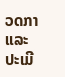ວດກາ ແລະ ປະເມີ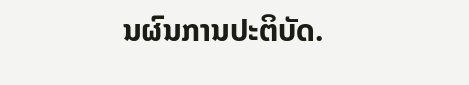ນຜົນການປະຕິບັດ.